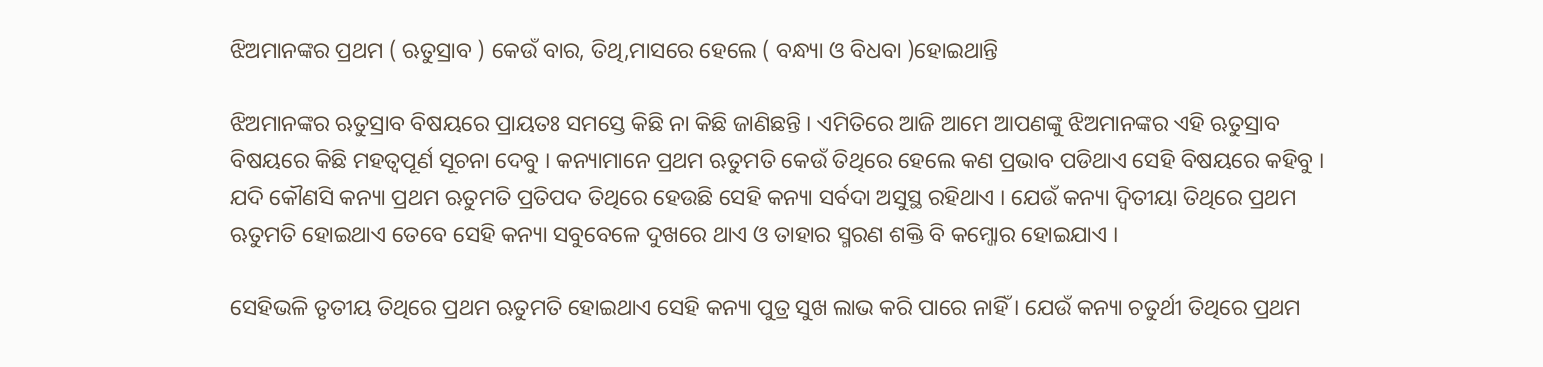ଝିଅମାନଙ୍କର ପ୍ରଥମ ( ଋତୁସ୍ରାବ ) କେଉଁ ବାର, ତିଥି,ମାସରେ ହେଲେ ( ବନ୍ଧ୍ୟା ଓ ବିଧବା )ହୋଇଥାନ୍ତି

ଝିଅମାନଙ୍କର ଋତୁସ୍ରାବ ବିଷୟରେ ପ୍ରାୟତଃ ସମସ୍ତେ କିଛି ନା କିଛି ଜାଣିଛନ୍ତି । ଏମିତିରେ ଆଜି ଆମେ ଆପଣଙ୍କୁ ଝିଅମାନଙ୍କର ଏହି ଋତୁସ୍ରାବ ବିଷୟରେ କିଛି ମହତ୍ଵପୂର୍ଣ ସୂଚନା ଦେବୁ । କନ୍ୟାମାନେ ପ୍ରଥମ ଋତୁମତି କେଉଁ ତିଥିରେ ହେଲେ କଣ ପ୍ରଭାବ ପଡିଥାଏ ସେହି ବିଷୟରେ କହିବୁ । ଯଦି କୌଣସି କନ୍ୟା ପ୍ରଥମ ଋତୁମତି ପ୍ରତିପଦ ତିଥିରେ ହେଉଛି ସେହି କନ୍ୟା ସର୍ବଦା ଅସୁସ୍ଥ ରହିଥାଏ । ଯେଉଁ କନ୍ୟା ଦ୍ଵିତୀୟା ତିଥିରେ ପ୍ରଥମ ଋତୁମତି ହୋଇଥାଏ ତେବେ ସେହି କନ୍ୟା ସବୁବେଳେ ଦୁଖରେ ଥାଏ ଓ ତାହାର ସ୍ମରଣ ଶକ୍ତି ବି କମ୍ଜୋର ହୋଇଯାଏ ।

ସେହିଭଳି ତୃତୀୟ ତିଥିରେ ପ୍ରଥମ ଋତୁମତି ହୋଇଥାଏ ସେହି କନ୍ୟା ପୁତ୍ର ସୁଖ ଲାଭ କରି ପାରେ ନାହିଁ । ଯେଉଁ କନ୍ୟା ଚତୁର୍ଥୀ ତିଥିରେ ପ୍ରଥମ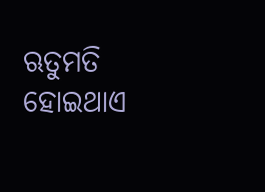ଋତୁମତି ହୋଇଥାଏ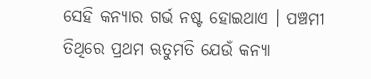ସେହି କନ୍ୟାର ଗର୍ଭ ନଷ୍ଟ ହୋଇଥାଏ । ପଞ୍ଚମୀ ତିଥିରେ ପ୍ରଥମ ଋତୁମତି ଯେଉଁ କନ୍ୟା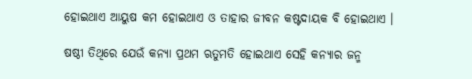ହୋଇଥାଏ ଆୟୁଷ କମ ହୋଇଥାଏ ଓ ତାହାର ଜୀବନ କଷ୍ଟଦାୟକ ବି ହୋଇଥାଏ ।

ଷଷ୍ଠୀ ତିଥିରେ ଯେଉଁ କନ୍ୟା ପ୍ରଥମ ଋତୁମତି ହୋଇଥାଏ ସେହି କନ୍ୟାର ଜନ୍ମ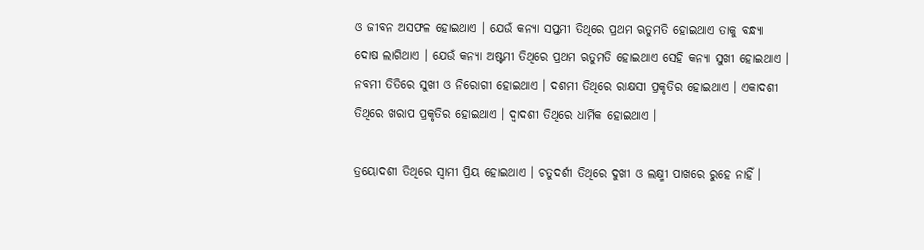ଓ ଜୀବନ ଅସଫଳ ହୋଇଥାଏ । ଯେଉଁ କନ୍ୟା ସପ୍ତମୀ ତିଥିରେ ପ୍ରଥମ ଋତୁମତି ହୋଇଥାଏ ତାକୁ ବନ୍ଧ୍ୟା ଦୋଷ ଲାଗିଥାଏ । ଯେଉଁ କନ୍ୟା ଅଷ୍ଟମୀ ତିଥିରେ ପ୍ରଥମ ଋତୁମତି ହୋଇଥାଏ ସେହି କନ୍ୟା ସୁଖୀ ହୋଇଥାଏ । ନବମୀ ତିତିରେ ସୁଖୀ ଓ ନିରୋଗୀ ହୋଇଥାଏ । ଦଶମୀ ତିଥିରେ ରାକ୍ଷସୀ ପ୍ରକୃତିର ହୋଇଥାଏ । ଏକାଦଶୀ ତିଥିରେ ଖରାପ ପ୍ରକୃତିର ହୋଇଥାଏ । ଦ୍ଵାଦଶୀ ତିଥିରେ ଧାର୍ମିକ ହୋଇଥାଏ ।

ତ୍ରୟୋଦଶୀ ତିଥିରେ ସ୍ଵାମୀ ପ୍ରିୟ ହୋଇଥାଏ । ଚତୁଦର୍ଶୀ ତିଥିରେ ଦୁଖୀ ଓ ଲକ୍ଷ୍ମୀ ପାଖରେ ରୁହେ ନାହିଁ ।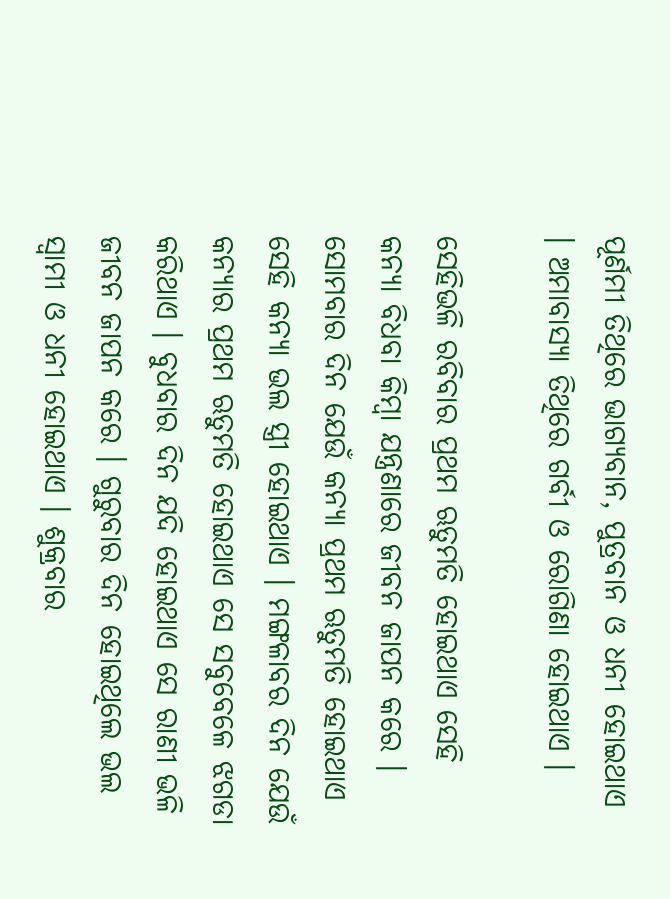ପୂର୍ଣମୀ ତିଥିରେ ଭାଗ୍ୟବାନ, ପୁତ୍ରବାନ ଓ ଧନୀ ହୋଇଥାଏ । ଅମାବାସ୍ୟା ତିଥିରେ ଗର୍ବୀ ଓ ରୋଗିଣା ହୋଇଥାଏ ।

ସେହିଭଳି ରବିବାର ପ୍ରଥମ ଋତୁମତି ହୋଇଥାଏ ସେହି କନ୍ୟା ବିଧବା କିମ୍ବା ଯନ୍ତ୍ରଣାରେ ଜୀବନ ଜାପନ କରେ । ସୋମବାର ଦିନ ଯେଉଁ କନ୍ୟା ପ୍ରଥମ ଋତୁମତି ହୋଇଥାଏ ସେହି କନ୍ୟା ଭଲ ସ୍ତ୍ରୀ ହୋଇଥାଏ । ମଙ୍ଗଳାବର ଦିନ ଯେଉଁ କନ୍ଯାର ପ୍ରଥମ ଋତୁମତି ହୋଇଥାଏ ସେ ସବୁବେଳେ ଝଗଡା କରିଥାଏ । ବୁଧବାର ଦିନ ଯଦି ହୋଇଥାଏ ସେ ରାଣୀ ଭଳି ଜୀବନ ଜାପନ କରେ । ଗୁରୁବାର ଦିନ ହୋଇଥିଲେ ଭଲ ସ୍ଵାମୀ ଓ ଧନୀ ହୋଇଥାଏ । ଶୁକ୍ରବାର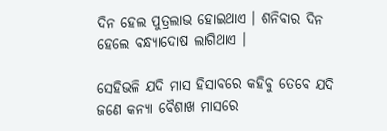ଦିନ ହେଲ ପୁତ୍ରଲାଭ ହୋଇଥାଏ । ଶନିବାର ଦିନ ହେଲେ ବନ୍ଧ୍ୟାଦୋଷ ଲାଗିଥାଏ ।

ସେହିଭଳି ଯଦି ମାସ ହିସାବରେ କହିବୁ ତେବେ ଯଦି ଜଣେ କନ୍ୟା ବୈଶାଖ ମାସରେ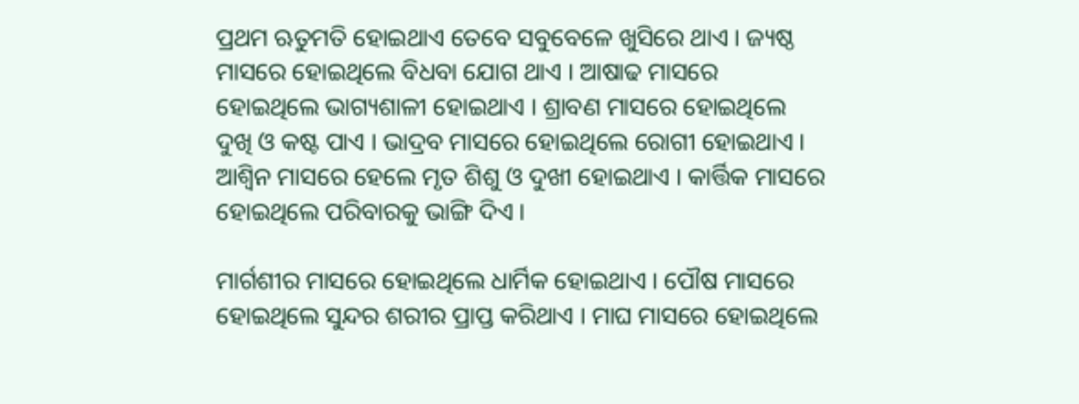ପ୍ରଥମ ଋତୁମତି ହୋଇଥାଏ ତେବେ ସବୁବେଳେ ଖୁସିରେ ଥାଏ । ଜ୍ୟଷ୍ଠ ମାସରେ ହୋଇଥିଲେ ବିଧବା ଯୋଗ ଥାଏ । ଆଷାଢ ମାସରେ ହୋଇଥିଲେ ଭାଗ୍ୟଶାଳୀ ହୋଇଥାଏ । ଶ୍ରାବଣ ମାସରେ ହୋଇଥିଲେ ଦୁଖି ଓ କଷ୍ଟ ପାଏ । ଭାଦ୍ରବ ମାସରେ ହୋଇଥିଲେ ରୋଗୀ ହୋଇଥାଏ । ଆଶ୍ଵିନ ମାସରେ ହେଲେ ମୃତ ଶିଶୁ ଓ ଦୁଖୀ ହୋଇଥାଏ । କାର୍ତ୍ତିକ ମାସରେ ହୋଇଥିଲେ ପରିବାରକୁ ଭାଙ୍ଗି ଦିଏ ।

ମାର୍ଗଶୀର ମାସରେ ହୋଇଥିଲେ ଧାର୍ମିକ ହୋଇଥାଏ । ପୌଷ ମାସରେ ହୋଇଥିଲେ ସୁନ୍ଦର ଶରୀର ପ୍ରାପ୍ତ କରିଥାଏ । ମାଘ ମାସରେ ହୋଇଥିଲେ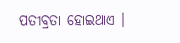ପତୀବ୍ରତା ହୋଇଥାଏ ।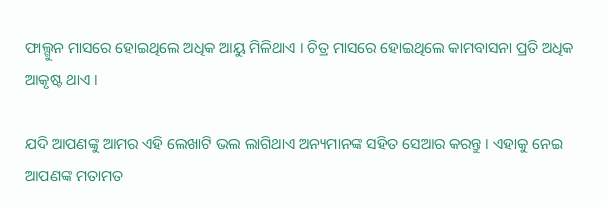ଫାଲ୍ଗୁନ ମାସରେ ହୋଇଥିଲେ ଅଧିକ ଆୟୁ ମିଳିଥାଏ । ଚିତ୍ର ମାସରେ ହୋଇଥିଲେ କାମବାସନା ପ୍ରତି ଅଧିକ ଆକୃଷ୍ଟ ଥାଏ ।

ଯଦି ଆପଣଙ୍କୁ ଆମର ଏହି ଲେଖାଟି ଭଲ ଲାଗିଥାଏ ଅନ୍ୟମାନଙ୍କ ସହିତ ସେଆର କରନ୍ତୁ । ଏହାକୁ ନେଇ ଆପଣଙ୍କ ମତାମତ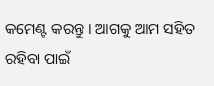କମେଣ୍ଟ କରନ୍ତୁ । ଆଗକୁ ଆମ ସହିତ ରହିବା ପାଇଁ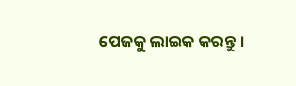ପେଜକୁ ଲାଇକ କରନ୍ତୁ ।